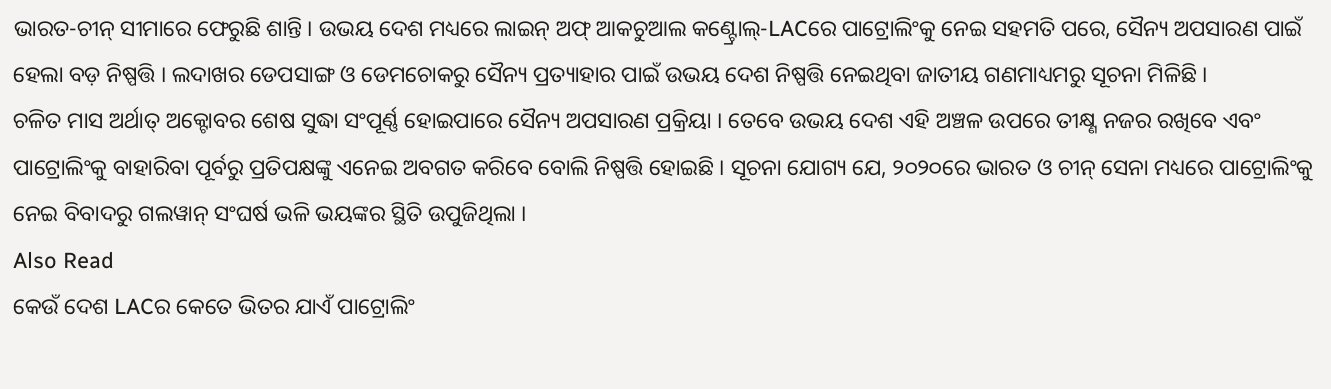ଭାରତ-ଚୀନ୍ ସୀମାରେ ଫେରୁଛି ଶାନ୍ତି । ଉଭୟ ଦେଶ ମଧ୍ୟରେ ଲାଇନ୍ ଅଫ୍ ଆକଚୁଆଲ କଣ୍ଟ୍ରୋଲ୍-LACରେ ପାଟ୍ରୋଲିଂକୁ ନେଇ ସହମତି ପରେ, ସୈନ୍ୟ ଅପସାରଣ ପାଇଁ ହେଲା ବଡ଼ ନିଷ୍ପତ୍ତି । ଲଦାଖର ଡେପସାଙ୍ଗ ଓ ଡେମଚୋକରୁ ସୈନ୍ୟ ପ୍ରତ୍ୟାହାର ପାଇଁ ଉଭୟ ଦେଶ ନିଷ୍ପତ୍ତି ନେଇଥିବା ଜାତୀୟ ଗଣମାଧ୍ୟମରୁ ସୂଚନା ମିଳିଛି ।
ଚଳିତ ମାସ ଅର୍ଥାତ୍ ଅକ୍ଟୋବର ଶେଷ ସୁଦ୍ଧା ସଂପୂର୍ଣ୍ଣ ହୋଇପାରେ ସୈନ୍ୟ ଅପସାରଣ ପ୍ରକ୍ରିୟା । ତେବେ ଉଭୟ ଦେଶ ଏହି ଅଞ୍ଚଳ ଉପରେ ତୀକ୍ଷ୍ଣ ନଜର ରଖିବେ ଏବଂ ପାଟ୍ରୋଲିଂକୁ ବାହାରିବା ପୂର୍ବରୁ ପ୍ରତିପକ୍ଷଙ୍କୁ ଏନେଇ ଅବଗତ କରିବେ ବୋଲି ନିଷ୍ପତ୍ତି ହୋଇଛି । ସୂଚନା ଯୋଗ୍ୟ ଯେ, ୨୦୨୦ରେ ଭାରତ ଓ ଚୀନ୍ ସେନା ମଧ୍ୟରେ ପାଟ୍ରୋଲିଂକୁ ନେଇ ବିବାଦରୁ ଗଲୱାନ୍ ସଂଘର୍ଷ ଭଳି ଭୟଙ୍କର ସ୍ଥିତି ଉପୁଜିଥିଲା ।
Also Read
କେଉଁ ଦେଶ LACର କେତେ ଭିତର ଯାଏଁ ପାଟ୍ରୋଲିଂ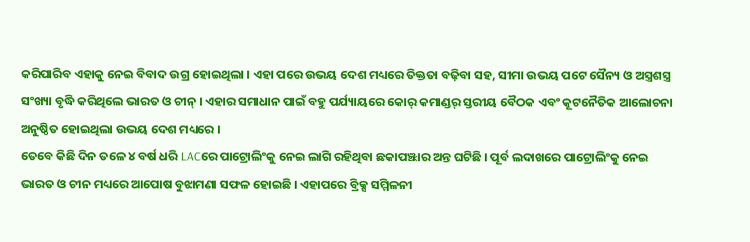କରିପାରିବ ଏହାକୁ ନେଇ ବିବାଦ ଉଗ୍ର ହୋଇଥିଲା । ଏହା ପରେ ଉଭୟ ଦେଶ ମଧ୍ୟରେ ତିକ୍ତତା ବଢ଼ିବା ସହ, ସୀମା ଉଭୟ ପଟେ ସୈନ୍ୟ ଓ ଅସ୍ତ୍ରଶସ୍ତ୍ର ସଂଖ୍ୟା ବୃଦ୍ଧି କରିଥିଲେ ଭାରତ ଓ ଚୀନ୍ । ଏହାର ସମାଧାନ ପାଇଁ ବହୁ ପର୍ଯ୍ୟାୟରେ କୋର୍ କମାଣ୍ଡର୍ ସ୍ତରୀୟ ବୈଠକ ଏବଂ କୂଟନୈତିକ ଆଲୋଚନା ଅନୁଷ୍ଠିତ ହୋଇଥିଲା ଉଭୟ ଦେଶ ମଧ୍ୟରେ ।
ତେବେ କିଛି ଦିନ ତଳେ ୪ ବର୍ଷ ଧରି LACରେ ପାଟ୍ରୋଲିଂକୁ ନେଇ ଲାଗି ରହିଥିବା ଛକାପଞ୍ଝାର ଅନ୍ତ ଘଟିଛି । ପୂର୍ବ ଲଦାଖରେ ପାଟ୍ରୋଲିଂକୁ ନେଇ ଭାରତ ଓ ଚୀନ ମଧ୍ୟରେ ଆପୋଷ ବୁଝାମଣା ସଫଳ ହୋଇଛି । ଏହାପରେ ବ୍ରିକ୍ସ ସମ୍ମିଳନୀ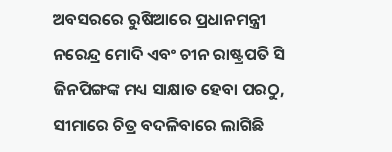ଅବସରରେ ରୁଷିଆରେ ପ୍ରଧାନମନ୍ତ୍ରୀ ନରେନ୍ଦ୍ର ମୋଦି ଏବଂ ଚୀନ ରାଷ୍ଟ୍ରପତି ସି ଜିନପିଙ୍ଗଙ୍କ ମଧ୍ୟ ସାକ୍ଷାତ ହେବା ପରଠୁ, ସୀମାରେ ଚିତ୍ର ବଦଳିବାରେ ଲାଗିଛି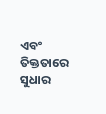ଏବଂ ତିକ୍ତତାରେ ସୁଧାର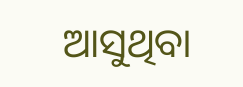ଆସୁଥିବା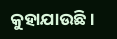କୁହାଯାଉଛି ।